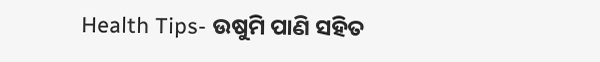Health Tips- ଉଷୁମି ପାଣି ସହିତ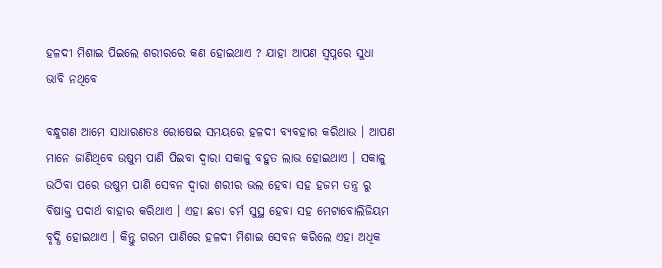ହଳଦୀ ମିଶାଇ ପିଇଲେ ଶରୀରରେ କଣ ହୋଇଥାଏ ? ଯାହା ଆପଣ ସ୍ଵପ୍ନରେ ସୁଧା ଭାବି ନଥିବେ

ବନ୍ଧୁଗଣ ଆମେ ସାଧାରଣତଃ ରୋଷେଇ ସମୟରେ ହଳଦୀ ବ୍ୟବହାର କରିଥାଉ । ଆପଣ ମାନେ ଜାଣିଥିବେ ଉଷୁମ ପାଣି ପିଇବା ଦ୍ଵାରା ସକାଳୁ ବହୁତ ଲାଭ ହୋଇଥାଏ । ସକାଳୁ ଉଠିବା ପରେ ଉଷୁମ ପାଣି ସେବନ ଦ୍ଵାରା ଶରୀର ଭଲ ହେବା ସହ ହଜମ ତନ୍ତ୍ର ରୁ ବିଷାକ୍ତ ପଦାର୍ଥ ବାହାର କରିଥାଏ । ଏହା ଛଡା ଚର୍ମ ସୁସ୍ଥ ହେବା ସହ ମେଟାବୋଲିଜିୟମ ବୃଦ୍ଧି ହୋଇଥାଏ । କିନ୍ତୁ ଗରମ ପାଣିରେ ହଳଦୀ ମିଶାଇ ସେବନ କରିଲେ ଏହା ଅଧିକ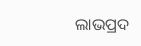ଲାଭପ୍ରଦ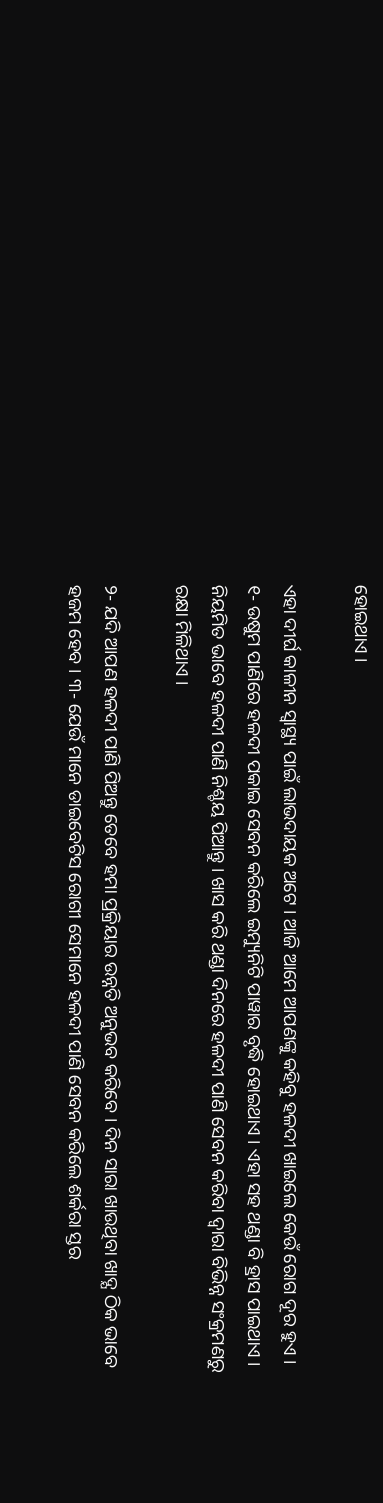ହୋଇଥାଏ ।

ଏହା ଦୀର୍ଘ କାଳୀନ ସ୍ୱାସ୍ଥ୍ୟ ପାଇଁ ଲାଭଦାୟକ ଅଟେ । ଆଜି ଆମେ ଆପଣଙ୍କୁ କହିବୁ ହଳଦୀ ଖାଇଲେ କେଉଁ ରୋଗ ଦୂର ହୁଏ । ୧- ଉଷୁମ ପାଣିରେ ହଳଦୀ ପକାଇ ସେବନ କରିଲେ ଇମ୍ୟୁନିଟି ପାୱାର ବୃଦ୍ଧି ହୋଇଥାଏ । ଏହା ସହ ଥଣ୍ଡା ବି ହ୍ରାସ ପାଇଥାଏ । ନିୟମିତ ଭାବେ ହଳଦୀ ପାଣି ନିଶ୍ଚୟ ପିଆନ୍ତୁ । ଖାସ କରି ଥଣ୍ଡା ଦିନରେ ହଳଦୀ ପାଣି ସେବନ କରିବା ଦ୍ଵାରା ବିଭିନ୍ନ ସଂକ୍ରମଣରୁ ରକ୍ଷା ମିଳିଥାଏ ।

୨- ଯଦି ଆପଣ ହଳଦୀ ପାଣି ପିଅନ୍ତୁ ତେବେ ହମା ପ୍ରକ୍ରିୟାର ଉନ୍ନତି ଅନୁଭବ କରିବେ । ଦିନ ସାରା ଖାଉଥିବା ଖାଦ୍ଯ ଠିକ ଭାବେ ହଜମ ହେବ । ୩- ଯେଉଁ ମାନେ ଡାଇବେଟିସ ରୋଗୀ ସେମାନେ ହଳଦୀ ପାଣି ସେବନ କରିଲେ ଶର୍କରା ସ୍ତର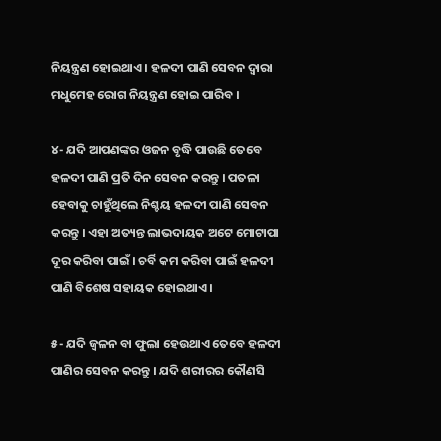ନିୟନ୍ତ୍ରଣ ହୋଇଥାଏ । ହଳଦୀ ପାଣି ସେବନ ଦ୍ଵାରା ମଧୁମେହ ରୋଗ ନିୟନ୍ତ୍ରଣ ହୋଇ ପାରିବ ।

୪- ଯଦି ଆପଣଙ୍କର ଓଜନ ବୃଦ୍ଧି ପାଉଛି ତେବେ ହଳଦୀ ପାଣି ପ୍ରତି ଦିନ ସେବନ କରନ୍ତୁ । ପତଳା ହେବାକୁ ଚାହୁଁଥିଲେ ନିଶ୍ଚୟ ହଳଦୀ ପାଣି ସେବନ କରନ୍ତୁ । ଏହା ଅତ୍ୟନ୍ତ ଲାଭଦାୟକ ଅଟେ ମୋଟାପା ଦୂର କରିବା ପାଇଁ । ଚର୍ବି କମ କରିବା ପାଇଁ ହଳଦୀ ପାଣି ବିଶେଷ ସହାୟକ ହୋଇଥାଏ ।

୫- ଯଦି ଜ୍ଵଳନ ବା ଫୁଲା ହେଉଥାଏ ତେବେ ହଳଦୀ ପାଣିର ସେବନ କରନ୍ତୁ । ଯଦି ଶରୀରର କୌଣସି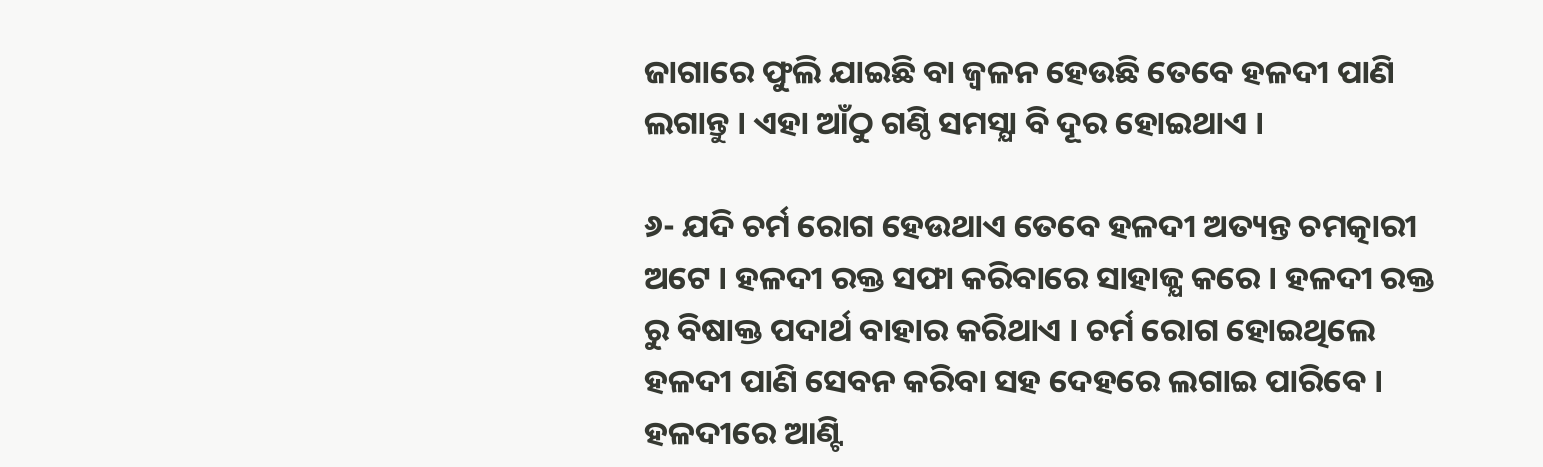ଜାଗାରେ ଫୁଲି ଯାଇଛି ବା ଜ୍ଵଳନ ହେଉଛି ତେବେ ହଳଦୀ ପାଣି ଲଗାନ୍ତୁ । ଏହା ଆଁଠୁ ଗଣ୍ଠି ସମସ୍ଯା ବି ଦୂର ହୋଇଥାଏ ।

୬- ଯଦି ଚର୍ମ ରୋଗ ହେଉଥାଏ ତେବେ ହଳଦୀ ଅତ୍ୟନ୍ତ ଚମତ୍କାରୀ ଅଟେ । ହଳଦୀ ରକ୍ତ ସଫା କରିବାରେ ସାହାଜ୍ଯ କରେ । ହଳଦୀ ରକ୍ତ ରୁ ବିଷାକ୍ତ ପଦାର୍ଥ ବାହାର କରିଥାଏ । ଚର୍ମ ରୋଗ ହୋଇଥିଲେ ହଳଦୀ ପାଣି ସେବନ କରିବା ସହ ଦେହରେ ଲଗାଇ ପାରିବେ । ହଳଦୀରେ ଆଣ୍ଟି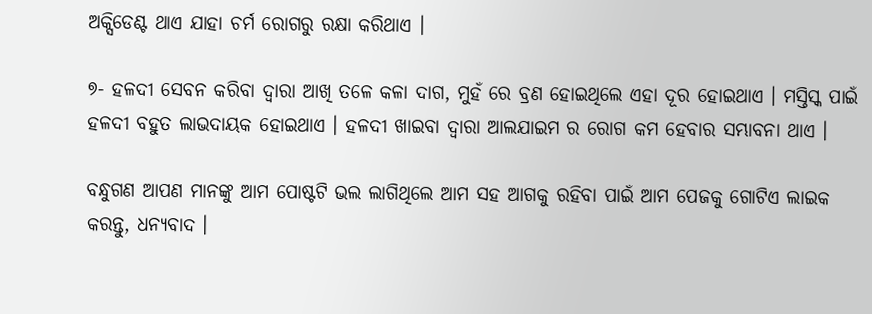ଅକ୍ସିଡେଣ୍ଟ ଥାଏ ଯାହା ଚର୍ମ ରୋଗରୁ ରକ୍ଷା କରିଥାଏ ।

୭- ହଳଦୀ ସେବନ କରିବା ଦ୍ଵାରା ଆଖି ତଳେ କଳା ଦାଗ, ମୁହଁ ରେ ବ୍ରଣ ହୋଇଥିଲେ ଏହା ଦୂର ହୋଇଥାଏ । ମସ୍ତିସ୍କ ପାଇଁ ହଳଦୀ ବହୁତ ଲାଭଦାୟକ ହୋଇଥାଏ । ହଳଦୀ ଖାଇବା ଦ୍ଵାରା ଆଲଯାଇମ ର ରୋଗ କମ ହେବାର ସମ୍ଭାବନା ଥାଏ ।

ବନ୍ଧୁଗଣ ଆପଣ ମାନଙ୍କୁ ଆମ ପୋଷ୍ଟଟି ଭଲ ଲାଗିଥିଲେ ଆମ ସହ ଆଗକୁ ରହିବା ପାଇଁ ଆମ ପେଜକୁ ଗୋଟିଏ ଲାଇକ କରନ୍ତୁ, ଧନ୍ୟବାଦ ।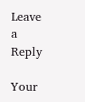Leave a Reply

Your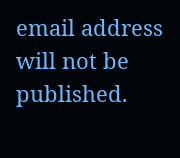email address will not be published.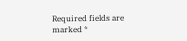Required fields are marked *